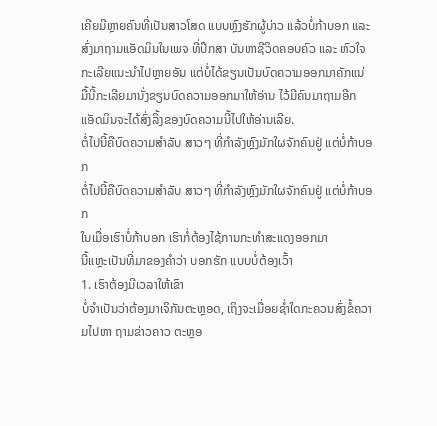ເຄີຍມີຫຼາຍຄົນທີ່ເປັນສາວໂສດ ແບບຫຼົງຮັກຜູ້ບ່າວ ແລ້ວບໍ່ກ້າບອກ ແລະ ສົ່ງມາຖາມແອັດມິນໃນເພຈ ທີ່ປຶກສາ ບັນຫາຊີວິດຄອບຄົວ ແລະ ຫົວໃຈ
ກະເລີຍແນະນຳໄປຫຼາຍອັນ ແຕ່ບໍ່ໄດ້ຂຽນເປັນບົດຄວາມອອກມາຄັກແນ່
ມື້ນີ້ກະເລີຍມານັ່ງຂຽນບົດຄວາມອອກມາໃຫ້ອ່ານ ໄວ້ມີຄົນມາຖາມອີກ ແອັດມິນຈະໄດ້ສົ່ງລິ້ງຂອງບົດຄວາມນີ້ໄປໃຫ້ອ່ານເລີຍ.
ຕໍ່ໄປນີ້ຄືບົດຄວາມສຳລັບ ສາວໆ ທີ່ກຳລັງຫຼົງມັກໃຜຈັກຄົນຢູ່ ແຕ່ບໍ່ກ້າບອກ
ຕໍ່ໄປນີ້ຄືບົດຄວາມສຳລັບ ສາວໆ ທີ່ກຳລັງຫຼົງມັກໃຜຈັກຄົນຢູ່ ແຕ່ບໍ່ກ້າບອກ
ໃນເມື່ອເຮົາບໍ່ກ້າບອກ ເຮົາກໍ່ຕ້ອງໄຊ້ການກະທຳສະແດງອອກມາ
ນີ້ແຫຼະເປັນທີ່ມາຂອງຄຳວ່າ ບອກຮັກ ແບບບໍ່ຕ້ອງເວົ້າ
1. ເຮົາຕ້ອງມີເວລາໃຫ້ເຂົາ
ບໍ່ຈຳເປັນວ່າຕ້ອງມາເຈິກັນຕະຫຼອດ, ເຖິງຈະເມື່ອຍຊ່ຳໃດກະຄວນສົ່ງຂໍ້ຄວາມໄປຫາ ຖາມຂ່າວຄາວ ຕະຫຼອ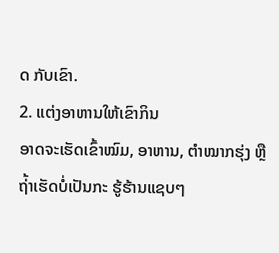ດ ກັບເຂົາ.
2. ແຕ່ງອາຫານໃຫ້ເຂົາກິນ
ອາດຈະເຮັດເຂົ້າໝົມ, ອາຫານ, ຕຳໝາກຮຸ່ງ ຫຼື ຖ່້າເຮັດບໍ່ເປັນກະ ຮູ້ຮ້ານແຊບໆ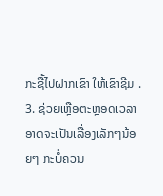ກະຊື້ໄປຝາກເຂົາ ໃຫ້ເຂົາຊີມ .
3. ຊ່ວຍເຫຼືອຕະຫຼອດເວລາ
ອາດຈະເປັນເລື່ອງເລັກໆນ້ອຍໆ ກະບໍ່ຄວນ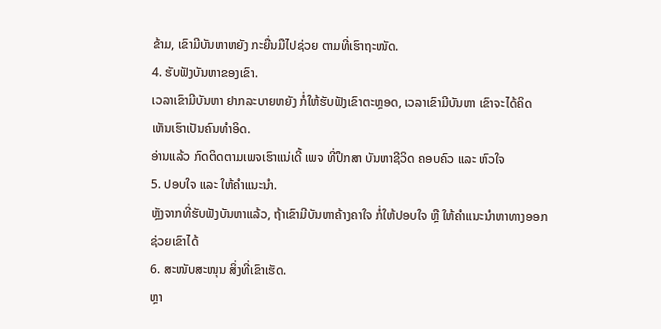ຂ້າມ, ເຂົາມີບັນຫາຫຍັງ ກະຍື່ນມືໄປຊ່ວຍ ຕາມທີ່ເຮົາຖະໜັດ.
4. ຮັບຟັງບັນຫາຂອງເຂົາ.
ເວລາເຂົາມີບັນຫາ ຢາກລະບາຍຫຍັງ ກໍ່ໃຫ້ຮັບຟັງເຂົາຕະຫຼອດ, ເວລາເຂົາມີບັນຫາ ເຂົາຈະໄດ້ຄິດເຫັນເຮົາເປັນຄົນທຳອິດ.
ອ່ານແລ້ວ ກົດຕິດຕາມເພຈເຮົາແນ່ເດີ້ ເພຈ ທີ່ປຶກສາ ບັນຫາຊີວິດ ຄອບຄົວ ແລະ ຫົວໃຈ
5. ປອບໃຈ ແລະ ໃຫ້ຄຳແນະນຳ.
ຫຼັງຈາກທີ່ຮັບຟັງບັນຫາແລ້ວ, ຖ້າເຂົາມີບັນຫາຄ້າງຄາໃຈ ກໍ່ໃຫ້ປອບໃຈ ຫຼື ໃຫ້ຄຳແນະນຳຫາທາງອອກຊ່ວຍເຂົາໄດ້
6. ສະໜັບສະໜຸນ ສິ່ງທີ່ເຂົາເຮັດ.
ຫຼາ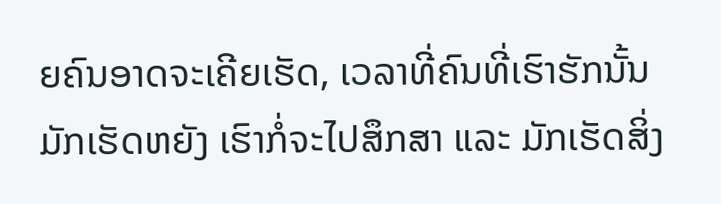ຍຄົນອາດຈະເຄີຍເຮັດ, ເວລາທີ່ຄົນທີ່ເຮົາຮັກນັ້ນມັກເຮັດຫຍັງ ເຮົາກໍ່ຈະໄປສຶກສາ ແລະ ມັກເຮັດສິ່ງ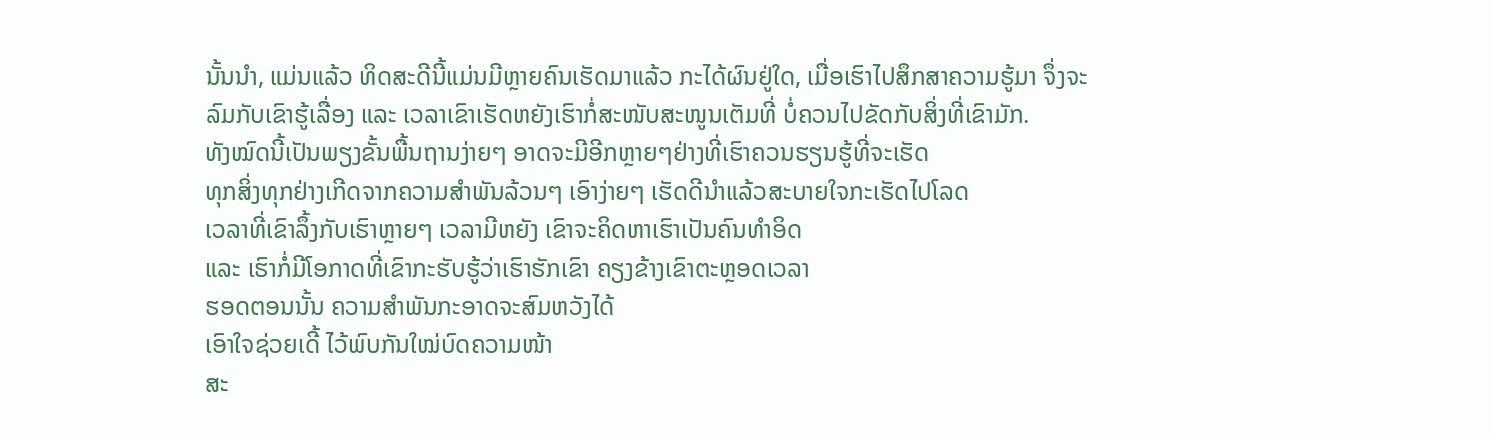ນັ້ນນຳ, ແມ່ນແລ້ວ ທິດສະດີນີ້ແມ່ນມີຫຼາຍຄົນເຮັດມາແລ້ວ ກະໄດ້ຜົນຢູ່ໃດ, ເມື່ອເຮົາໄປສຶກສາຄວາມຮູ້ມາ ຈຶ່ງຈະລົມກັບເຂົາຮູ້ເລື່ອງ ແລະ ເວລາເຂົາເຮັດຫຍັງເຮົາກໍ່ສະໜັບສະໜູນເຕັມທີ່ ບໍ່ຄວນໄປຂັດກັບສິ່ງທີ່ເຂົາມັກ.
ທັງໝົດນີ້ເປັນພຽງຂັ້ນພື້ນຖານງ່າຍໆ ອາດຈະມີອີກຫຼາຍໆຢ່າງທີ່ເຮົາຄວນຮຽນຮູ້ທີ່ຈະເຮັດ
ທຸກສິ່ງທຸກຢ່າງເກີດຈາກຄວາມສຳພັນລ້ວນໆ ເອົາງ່າຍໆ ເຮັດດີນຳແລ້ວສະບາຍໃຈກະເຮັດໄປໂລດ
ເວລາທີ່ເຂົາລຶ້ງກັບເຮົາຫຼາຍໆ ເວລາມີຫຍັງ ເຂົາຈະຄິດຫາເຮົາເປັນຄົນທຳອິດ
ແລະ ເຮົາກໍ່ມີໂອກາດທີ່ເຂົາກະຮັບຮູ້ວ່າເຮົາຮັກເຂົາ ຄຽງຂ້າງເຂົາຕະຫຼອດເວລາ
ຮອດຕອນນັ້ນ ຄວາມສຳພັນກະອາດຈະສົມຫວັງໄດ້
ເອົາໃຈຊ່ວຍເດີ້ ໄວ້ພົບກັນໃໝ່ບົດຄວາມໜ້າ
ສະ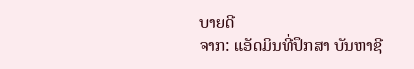ບາຍດີ
ຈາກ: ແອັດມິນທີ່ປຶກສາ ບັນຫາຊີ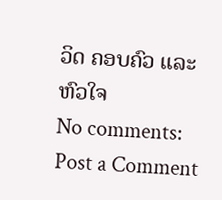ວິດ ຄອບຄົວ ແລະ ຫົວໃຈ
No comments:
Post a Comment